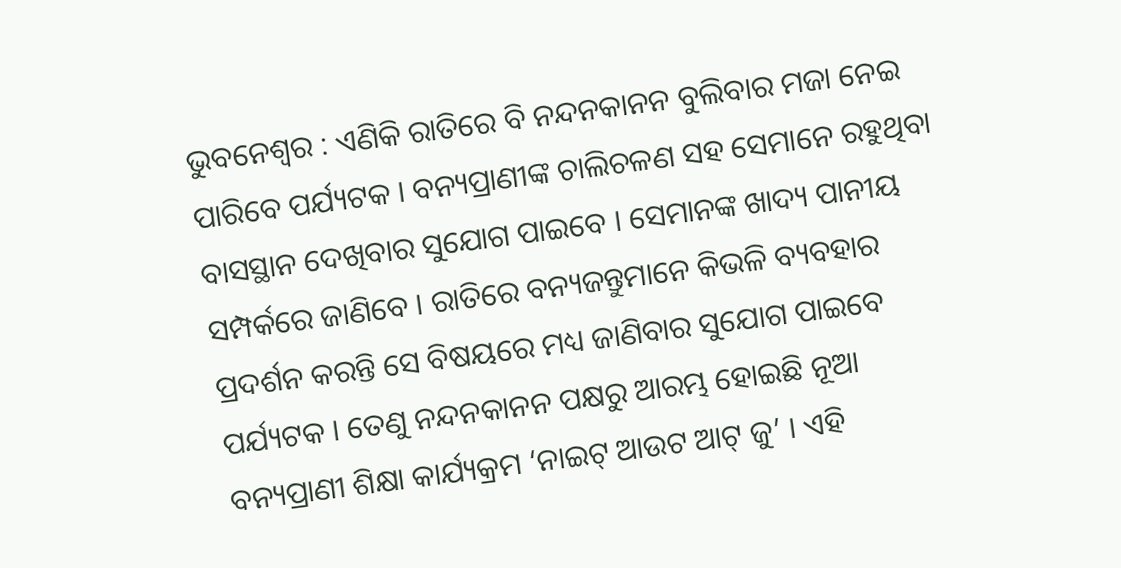ଭୁବନେଶ୍ୱର : ଏଣିକି ରାତିରେ ବି ନନ୍ଦନକାନନ ବୁଲିବାର ମଜା ନେଇ ପାରିବେ ପର୍ଯ୍ୟଟକ । ବନ୍ୟପ୍ରାଣୀଙ୍କ ଚାଲିଚଳଣ ସହ ସେମାନେ ରହୁଥିବା ବାସସ୍ଥାନ ଦେଖିବାର ସୁଯୋଗ ପାଇବେ । ସେମାନଙ୍କ ଖାଦ୍ୟ ପାନୀୟ ସମ୍ପର୍କରେ ଜାଣିବେ । ରାତିରେ ବନ୍ୟଜନ୍ତୁମାନେ କିଭଳି ବ୍ୟବହାର ପ୍ରଦର୍ଶନ କରନ୍ତି ସେ ବିଷୟରେ ମଧ୍ୟ ଜାଣିବାର ସୁଯୋଗ ପାଇବେ ପର୍ଯ୍ୟଟକ । ତେଣୁ ନନ୍ଦନକାନନ ପକ୍ଷରୁ ଆରମ୍ଭ ହୋଇଛି ନୂଆ ବନ୍ୟପ୍ରାଣୀ ଶିକ୍ଷା କାର୍ଯ୍ୟକ୍ରମ ‘ନାଇଟ୍ ଆଉଟ ଆଟ୍ ଜୁ’ । ଏହି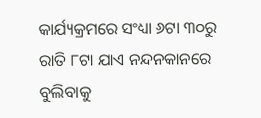କାର୍ଯ୍ୟକ୍ରମରେ ସଂଧ୍ୟା ୬ଟା ୩୦ରୁ ରାତି ୮ଟା ଯାଏ ନନ୍ଦନକାନରେ ବୁଲିବାକୁ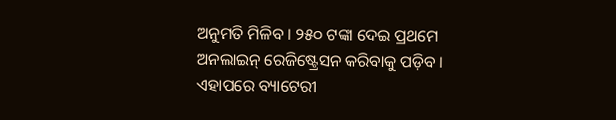ଅନୁମତି ମିଳିବ । ୨୫୦ ଟଙ୍କା ଦେଇ ପ୍ରଥମେ ଅନଲାଇନ୍ ରେଜିଷ୍ଟ୍ରେସନ କରିବାକୁ ପଡ଼ିବ । ଏହାପରେ ବ୍ୟାଟେରୀ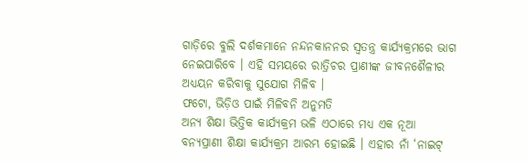ଗାଡ଼ିରେ ବୁଲି ଦର୍ଶକମାନେ ନନ୍ଦନକାନନର ସ୍ୱତନ୍ତ୍ର କାର୍ଯ୍ୟକ୍ରମରେ ଭାଗ ନେଇପାରିବେ । ଏହି ସମୟରେ ରାତ୍ରିଚର ପ୍ରାଣୀଙ୍କ ଜୀବନଶୈଳୀର ଅଧ୍ୟୟନ କରିବାକୁ ସୁଯୋଗ ମିଳିବ ।
ଫଟୋ, ଭିଡ଼ିଓ ପାଇଁ ମିଳିବନି ଅନୁମତି
ଅନ୍ୟ ଶିକ୍ଷା ଭିତ୍ତିକ କାର୍ଯ୍ୟକ୍ରମ ଭଳି ଏଠାରେ ମଧ୍ୟ ଏକ ନୂଆ ବନ୍ୟପ୍ରାଣୀ ଶିକ୍ଷା କାର୍ଯ୍ୟକ୍ରମ ଆରମ୍ଭ ହୋଇଛି । ଏହାର ନାଁ ‘ନାଇଟ୍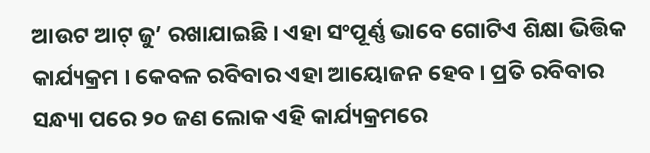ଆଉଟ ଆଟ୍ ଜୁ’ ରଖାଯାଇଛି । ଏହା ସଂପୂର୍ଣ୍ଣ ଭାବେ ଗୋଟିଏ ଶିକ୍ଷା ଭିତ୍ତିକ କାର୍ଯ୍ୟକ୍ରମ । କେବଳ ରବିବାର ଏହା ଆୟୋଜନ ହେବ । ପ୍ରତି ରବିବାର ସନ୍ଧ୍ୟା ପରେ ୨୦ ଜଣ ଲୋକ ଏହି କାର୍ଯ୍ୟକ୍ରମରେ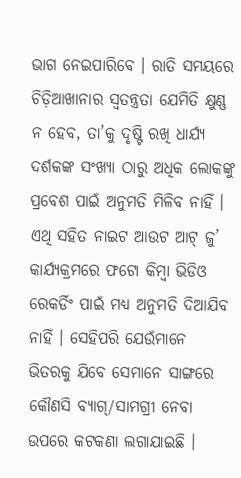ଭାଗ ନେଇପାରିବେ । ରାତି ସମୟରେ ଚିଡ଼ିଆଖାନାର ସ୍ୱତନ୍ତ୍ରତା ଯେମିତି କ୍ଷୁଣ୍ଣ ନ ହେବ, ତା’କୁ ଦୃଷ୍ଟି ରଖି ଧାର୍ଯ୍ୟ ଦର୍ଶକଙ୍କ ସଂଖ୍ୟା ଠାରୁ ଅଧିକ ଲୋକଙ୍କୁ ପ୍ରବେଶ ପାଇଁ ଅନୁମତି ମିଳିବ ନାହିଁ । ଏଥି ସହିତ ନାଇଟ ଆଉଟ ଆଟ୍ ଜୁ’ କାର୍ଯ୍ୟକ୍ରମରେ ଫଟୋ କିମ୍ବା ଭିଡିଓ ରେକର୍ଡିଂ ପାଇଁ ମଧ୍ୟ ଅନୁମତି ଦିଆଯିବ ନାହିଁ । ସେହିପରି ଯେଉଁମାନେ ଭିତରକୁ ଯିବେ ସେମାନେ ସାଙ୍ଗରେ କୌଣସି ବ୍ୟାଗ୍/ସାମଗ୍ରୀ ନେବା ଉପରେ କଟକଣା ଲଗାଯାଇଛି ।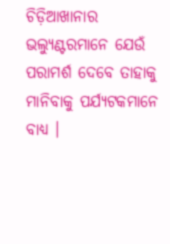ଚିଡ଼ିଆଖାନାର ଭଲ୍ୟୁଣ୍ଟରମାନେ ଯେଉଁ ପରାମର୍ଶ ଦେବେ ତାହାକୁ ମାନିବାକୁ ପର୍ଯ୍ୟଟକମାନେ ବାଧ୍ୟ ।